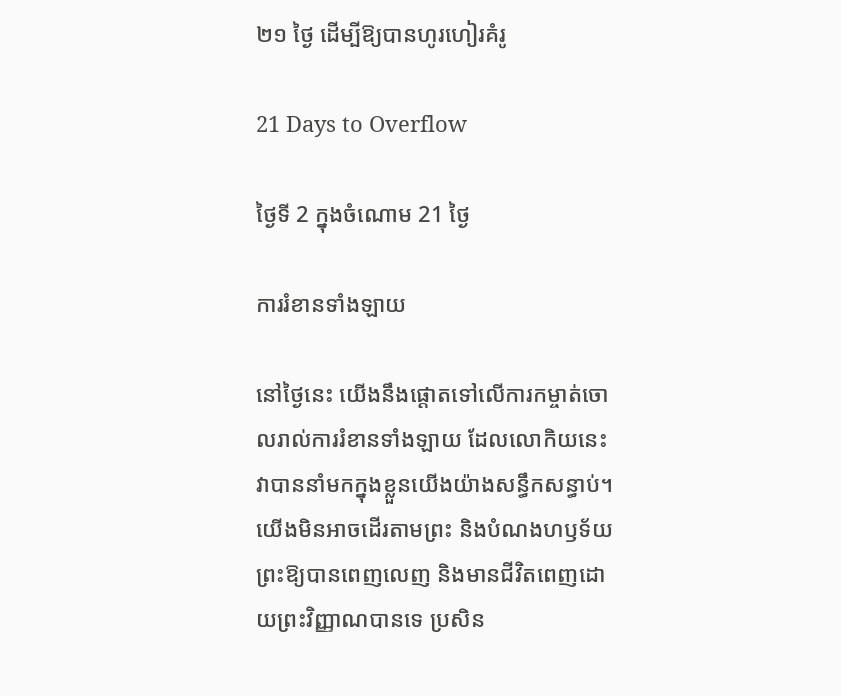២១ ថ្ងៃ ដើម្បីឱ្យបានហូរហៀរគំរូ

21 Days to Overflow

ថ្ងៃទី 2 ក្នុងចំណោម 21 ថ្ងៃ

ការរំខានទាំងឡាយ

នៅថ្ងៃនេះ យើងនឹងផ្ដោតទៅលើការកម្ចាត់ចោលរាល់ការរំខានទាំងឡាយ ដែលលោកិយនេះ វាបាននាំមកក្នុងខ្លួនយើងយ៉ាងសន្ធឹកសន្ធាប់។ យើងមិនអាចដើរតាមព្រះ និងបំណងហឫទ័យព្រះឱ្យបានពេញលេញ និងមានជីវិតពេញដោយព្រះវិញ្ញាណបានទេ ប្រសិន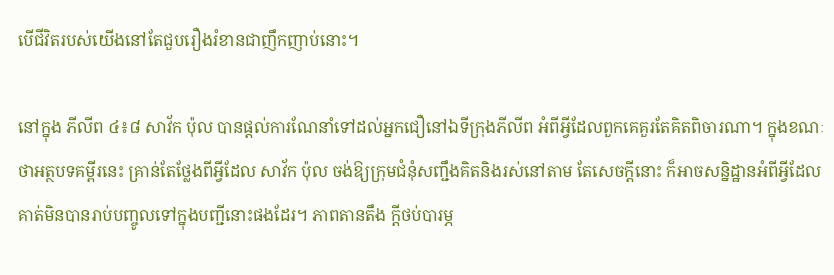បើជីវិតរបស់យើងនៅតែជួបរឿងរំខានជាញឹកញាប់នោះ។

នៅក្នុង ភីលីព ៤៖៨ សាវ័ក ប៉ុល បានផ្ដល់ការណែនាំទៅដល់អ្នកជឿនៅឯទីក្រុងភីលីព អំពីអ្វីដែលពួកគេគួរតែគិតពិចារណា។ ក្នុងខណៈថាអត្ថបទគម្ពីរនេះ គ្រាន់តែថ្លែងពីអ្វីដែល សាវ័ក ប៉ុល ចង់ឱ្យក្រុមជំនុំសញ្ជឹងគិតនិងរស់នៅតាម តែសេចក្ដីនោះ ក៏អាចសន្និដ្ឋានអំពីអ្វីដែលគាត់មិនបានរាប់បញ្ចូលទៅក្នុងបញ្ជីនោះផងដែរ។ ភាពតានតឹង ក្ដីថប់បារម្ភ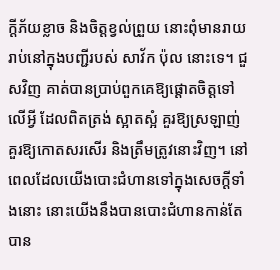ក្ដីភ័យខ្លាច និងចិត្តខ្វល់ព្រួយ នោះពុំមានរាយរាប់នៅក្នុងបញ្ជីរបស់ សាវ័ក ប៉ុល នោះទេ។ ជួសវិញ គាត់បានប្រាប់ពួកគេឱ្យផ្ដោតចិត្តទៅលើអ្វី ដែលពិតត្រង់ ស្អាតស្អំ គួរឱ្យស្រឡាញ់ គួរឱ្យកោតសរសើរ និងត្រឹមត្រូវនោះវិញ។ នៅពេលដែលយើងបោះជំហានទៅក្នុងសេចក្ដីទាំងនោះ នោះយើងនឹងបានបោះជំហានកាន់តែបាន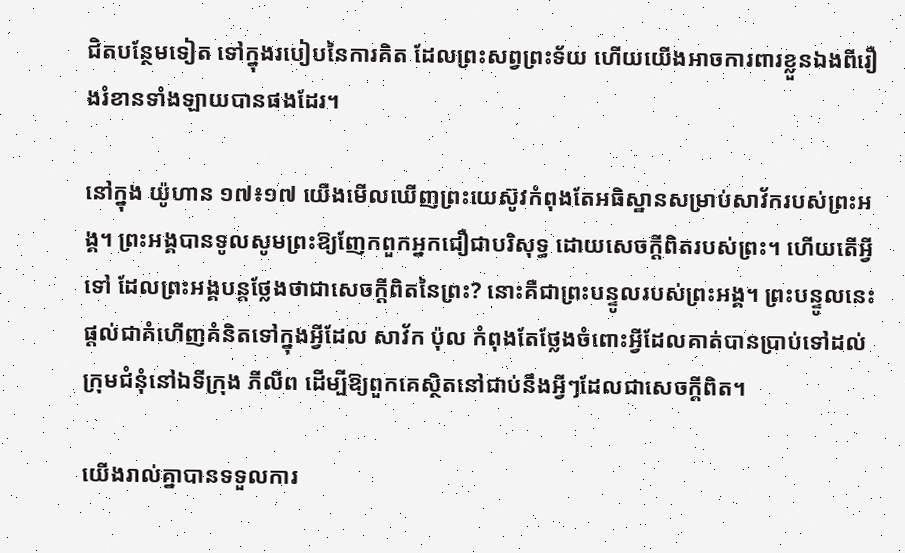ជិតបន្ថែមទៀត ទៅក្នុងរបៀបនៃការគិត ដែលព្រះសព្វព្រះទ័យ ហើយយើងអាចការពារខ្លួនឯងពីរឿងរំខានទាំងឡាយបានផងដែរ។

នៅក្នុង យ៉ូហាន ១៧៖១៧ យើងមើលឃើញព្រះយេស៊ូវកំពុងតែអធិស្ឋានសម្រាប់សាវ័ករបស់ព្រះអង្គ។ ព្រះអង្គបានទូលសូមព្រះឱ្យញែកពួកអ្នកជឿជាបរិសុទ្ធ ដោយសេចក្ដីពិតរបស់ព្រះ។ ហើយតើអ្វីទៅ ដែលព្រះអង្គបន្តថ្លែងថាជាសេចក្ដីពិតនៃព្រះ? នោះគឺជាព្រះបន្ទូលរបស់ព្រះអង្គ។ ព្រះបន្ទូលនេះ ផ្ដល់ជាគំហើញគំនិតទៅក្នុងអ្វីដែល សាវ័ក ប៉ុល កំពុងតែថ្លែងចំពោះអ្វីដែលគាត់បានប្រាប់ទៅដល់ក្រុមជំនុំនៅឯទីក្រុង ភីលីព ដើម្បីឱ្យពួកគេស្ថិតនៅជាប់នឹងអ្វីៗដែលជាសេចក្ដីពិត។

យើងរាល់គ្នាបានទទួលការ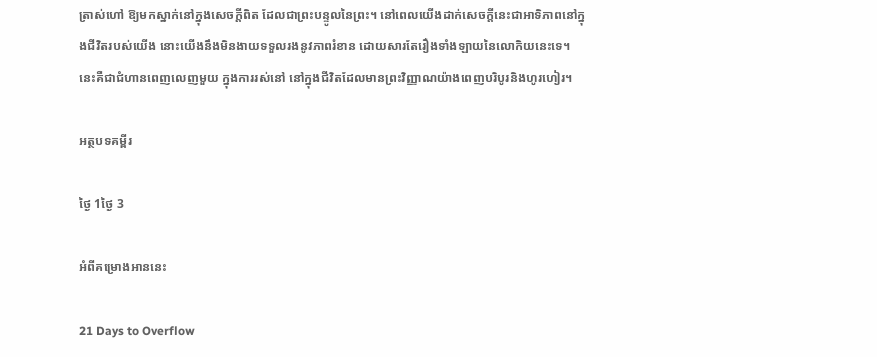ត្រាស់ហៅ ឱ្យមកស្នាក់នៅក្នុងសេចក្ដីពិត ដែលជាព្រះបន្ទូលនៃព្រះ។ នៅពេលយើងដាក់សេចក្ដីនេះជាអាទិភាពនៅក្នុងជីវិតរបស់យើង នោះយើងនឹងមិនងាយទទួលរងនូវភាពរំខាន ដោយសារតែរឿងទាំងឡាយនៃលោកិយនេះទេ។ នេះគឺជាជំហានពេញលេញមួយ ក្នុងការរស់នៅ នៅក្នុងជីវិតដែលមានព្រះវិញ្ញាណយ៉ាងពេញបរិបូរនិងហូរហៀរ។

អត្ថបទគម្ពីរ

ថ្ងៃ 1ថ្ងៃ 3

អំពីគម្រោងអាននេះ

21 Days to Overflow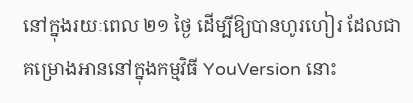នៅក្នុងរយៈពេល ២១ ថ្ងៃ ដើម្បីឱ្យបានហូរហៀរ ដែលជាគម្រោងអាននៅក្នុងកម្មវិធី YouVersion នោះ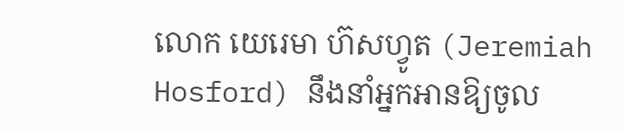លោក យេរេមា ហ៊សហ្វូត (Jeremiah Hosford) នឹងនាំអ្នកអានឱ្យចូល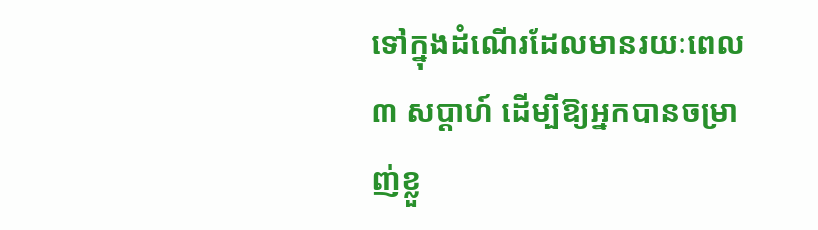ទៅក្នុងដំណើរដែលមានរយៈពេល ៣ សប្ដាហ៍ ដើម្បីឱ្យអ្នកបានចម្រាញ់ខ្លួ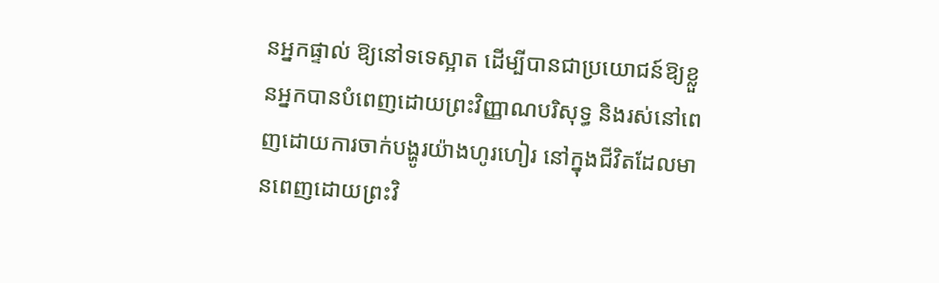នអ្នកផ្ទាល់ ឱ្យនៅទទេស្អាត ដើម្បីបានជាប្រយោជន៍ឱ្យខ្លួនអ្នកបានបំពេញដោយព្រះវិញ្ញាណបរិសុទ្ធ និងរស់នៅពេញដោយការចាក់បង្ហូរយ៉ាងហូរហៀរ នៅក្នុងជីវិតដែលមានពេញដោយព្រះវិ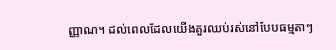ញ្ញាណ។ ដល់ពេលដែលយើងគួរឈប់រស់នៅបែបធម្មតាៗ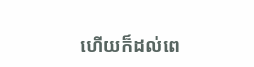ហើយក៏ដល់ពេ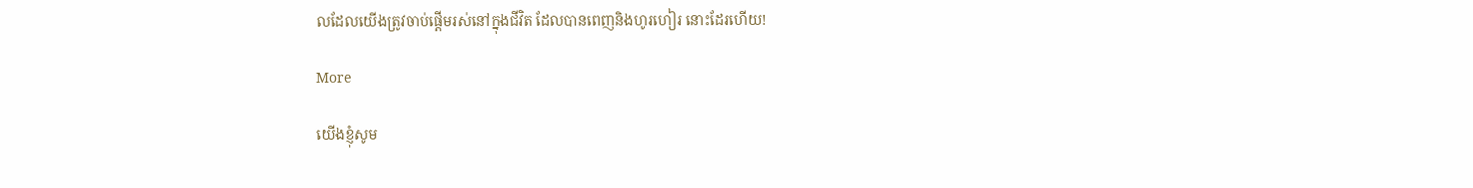លដែលយើងត្រូវចាប់ផ្ដើមរស់នៅក្នុងជីវិត ដែលបានពេញនិងហូរហៀរ នោះដែរហើយ!

More

យើងខ្ញុំសូម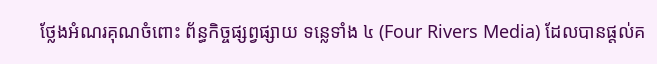ថ្លែងអំណរគុណចំពោះ ព័ន្ធកិច្ចផ្សព្វផ្សាយ ទន្លេទាំង ៤ (Four Rivers Media) ដែលបានផ្តល់គ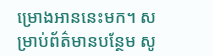ម្រោងអាននេះមក។ សម្រាប់ព័ត៌មានបន្ថែម សូ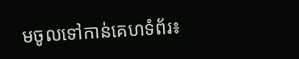មចូលទៅកាន់គេហទំព័រ៖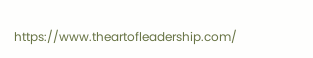https://www.theartofleadership.com/